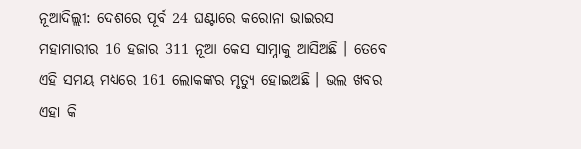ନୂଆଦିଲ୍ଲୀ: ଦେଶରେ ପୂର୍ବ 24 ଘଣ୍ଟାରେ କରୋନା ଭାଇରସ ମହାମାରୀର 16 ହଜାର 311 ନୂଆ କେସ ସାମ୍ନାକୁ ଆସିଅଛି । ତେବେ ଏହି ସମୟ ମଧ୍ୟରେ 161 ଲୋକଙ୍କର ମୃତ୍ୟୁ ହୋଇଅଛି । ଭଲ ଖବର ଏହା କି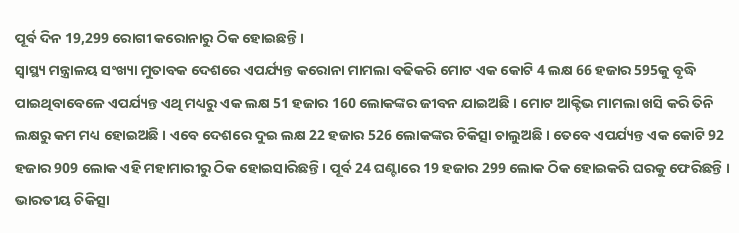ପୂର୍ବ ଦିନ 19,299 ରୋଗୀ କରୋନାରୁ ଠିକ ହୋଇଛନ୍ତି ।
ସ୍ୱାସ୍ଥ୍ୟ ମନ୍ତ୍ରାଳୟ ସଂଖ୍ୟା ମୁତାବକ ଦେଶରେ ଏପର୍ଯ୍ୟନ୍ତ କରୋନା ମାମଲା ବଢିକରି ମୋଟ ଏକ କୋଟି 4 ଲକ୍ଷ 66 ହଜାର 595କୁ ବୃଦ୍ଧି ପାଇଥିବାବେଳେ ଏପର୍ଯ୍ୟନ୍ତ ଏଥି ମଧ୍ୟରୁ ଏକ ଲକ୍ଷ 51 ହଜାର 160 ଲୋକଙ୍କର ଜୀବନ ଯାଇଅଛି । ମୋଟ ଆକ୍ଟିଭ ମାମଲା ଖସି କରି ତିନି ଲକ୍ଷରୁ କମ ମଧ୍ୟ ହୋଇଅଛି । ଏବେ ଦେଶରେ ଦୁଇ ଲକ୍ଷ 22 ହଜାର 526 ଲୋକଙ୍କର ଚିକିତ୍ସା ଚାଲୁଅଛି । ତେବେ ଏପର୍ଯ୍ୟନ୍ତ ଏକ କୋଟି 92 ହଜାର 909 ଲୋକ ଏହି ମହାମାରୀରୁ ଠିକ ହୋଇସାରିଛନ୍ତି । ପୂର୍ବ 24 ଘଣ୍ଟାରେ 19 ହଜାର 299 ଲୋକ ଠିକ ହୋଇକରି ଘରକୁ ଫେରିଛନ୍ତି ।
ଭାରତୀୟ ଚିକିତ୍ସା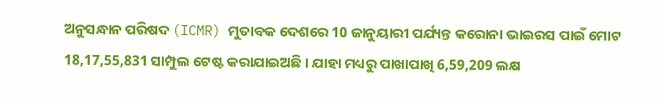ଅନୁସନ୍ଧାନ ପରିଷଦ (ICMR) ମୁତାବକ ଦେଶରେ 10 ଜାନୁୟାରୀ ପର୍ଯ୍ୟନ୍ତ କରୋନା ଭାଇରସ ପାଇଁ ମୋଟ 18,17,55,831 ସାମ୍ପୁଲ ଟେଷ୍ଟ କରାଯାଇଅଛି । ଯାହା ମଧ୍ୟରୁ ପାଖାପାଖି 6,59,209 ଲକ୍ଷ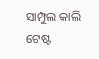ସାମ୍ପୁଲ କାଲି ଟେଷ୍ଟ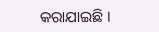କରାଯାଇଛି ।